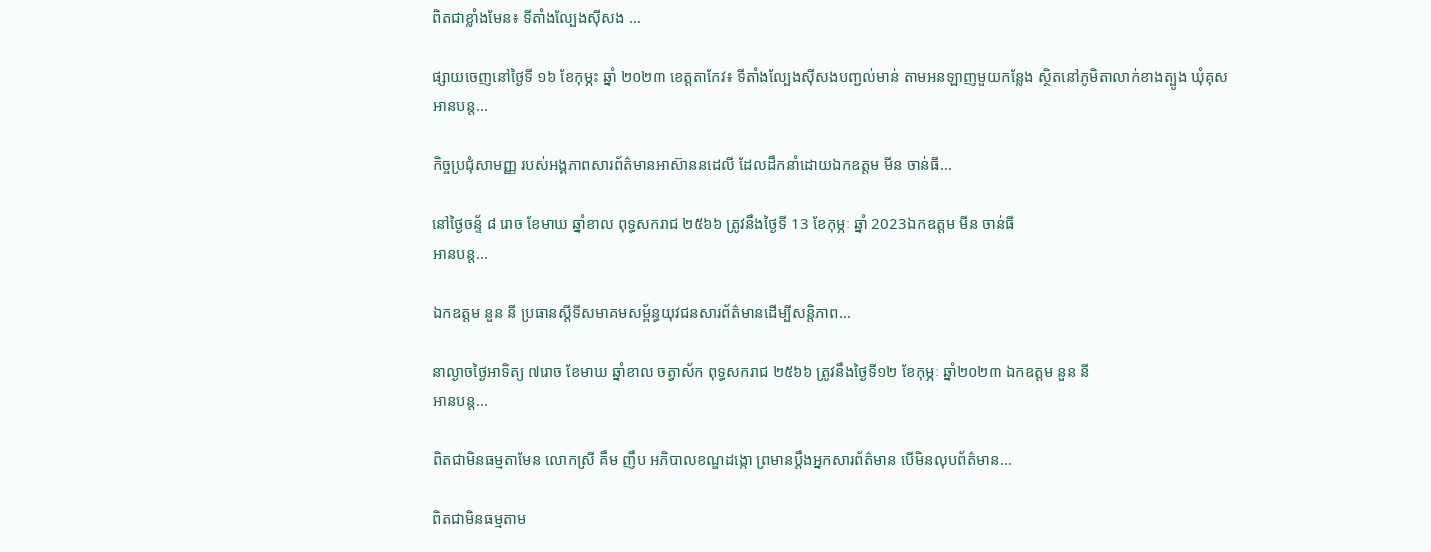ពិតជាខ្លាំងមែន៖ ទីតាំងល្បែងស៊ីសង …

ផ្សាយចេញនៅថ្ងៃទី ១៦ ខែកុម្ភះ ឆ្នាំ ២០២៣ ខេត្តតាកែវ៖ ទីតាំងល្បែងស៊ីសងបញ្ជល់មាន់ តាមអនឡាញមួយកន្លែង ស្ថិតនៅភូមិតាលាក់ខាងត្បូង ឃុំគុស
អានបន្ត...

កិច្ចប្រជុំសាមញ្ញ របស់អង្គភាពសារព័ត៌មានអាស៊ាននដេលី ដែលដឹកនាំដោយឯកឧត្តម មីន ចាន់ធី…

នៅថ្ងៃចន្ទ័ ៨ រោច ខែមាឃ ឆ្នាំខាល ពុទ្ធសករាជ ២៥៦៦ ត្រូវនឹងថ្ងៃទី 13 ខែកុម្ភៈ ឆ្នាំ 2023ឯកឧត្តម មីន ចាន់ធី
អានបន្ត...

ឯកឧត្តម នួន នី ប្រធានស្តីទីសមាគមសម្ព័ន្ធយុវជនសារព័ត៌មានដើម្បីសន្តិភាព…

នាល្ងាចថ្ងៃអាទិត្យ ៧រោច ខែមាឃ ឆ្នាំខាល ចត្វាស័ក ពុទ្ធសករាជ ២៥៦៦ ត្រូវនឹងថ្ងៃទី១២ ខែកុម្ភៈ ឆ្នាំ២០២៣ ឯកឧត្តម នួន នី
អានបន្ត...

ពិតជាមិនធម្មតាមែន លោកស្រី គឹម ញឹប អភិបាលខណ្ឌដង្កោ ព្រមានប្តឹងអ្នកសារព័ត៌មាន បើមិនលុបព័ត៌មាន…

ពិតជាមិនធម្មតាម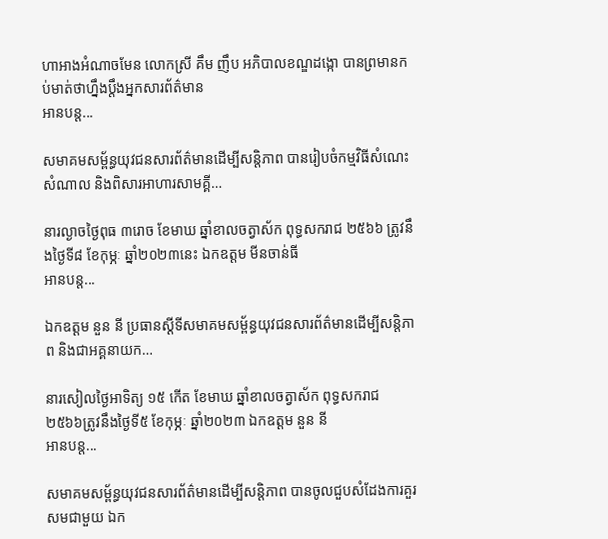ហាអាងអំណាចមែន លោកស្រី គឹម ញឹប អភិបាលខណ្ឌដង្កោ បានព្រមានកប់មាត់ថាហ្នឹងប្តឹងអ្នកសារព័ត៌មាន
អានបន្ត...

សមាគមសម្ព័ន្ធយុវជនសារព័ត៌មានដើម្បីសន្តិភាព បានរៀបចំកម្មវិធីសំណេះសំណាល និងពិសារអាហារសាមគ្គី…

នារល្ងាចថ្ងៃពុធ ៣រោច ខែមាឃ ឆ្នាំខាលចត្វាស័ក ពុទ្ធសករាជ ២៥៦៦ ត្រូវនឹងថ្ងៃទី៨ ខែកុម្ភៈ ឆ្នាំ២០២៣នេះ ឯកឧត្តម មីនចាន់ធី
អានបន្ត...

ឯកឧត្តម នួន នី ប្រធានស្តីទីសមាគមសម្ព័ន្ធយុវជនសារព័ត៌មានដើម្បីសន្តិភាព និងជាអគ្គនាយក…

នារសៀលថ្ងៃអាទិត្យ ១៥ កើត ខែមាឃ ឆ្នាំខាលចត្វាស័ក ពុទ្ធសករាជ ២៥៦៦ត្រូវនឹងថ្ងៃទី៥ ខែកុម្ភៈ ឆ្នាំ២០២៣ ឯកឧត្តម នួន នី
អានបន្ត...

សមាគមសម្ព័ន្ធយុវជនសារព័ត៌មានដើម្បីសន្តិភាព បានចូលជួបសំដែងការគួរសមជាមួយ ឯក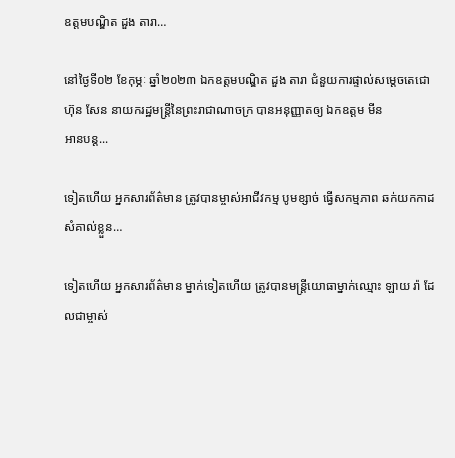ឧត្តមបណ្ឌិត ដួង តារា…

នៅថ្ងៃទី០២ ខែកុម្ភៈ ឆ្នាំ២០២៣ ឯកឧត្តមបណ្ឌិត ដួង តារា ជំនួយការផ្ទាល់សម្តេចតេជោ ហ៊ុន សែន នាយករដ្ឋមន្ត្រីនៃព្រះរាជាណាចក្រ បានអនុញ្ញាតឲ្យ ឯកឧត្តម មីន
អានបន្ត...

ទៀតហើយ អ្នកសារព័ត៌មាន ត្រូវបានម្ចាស់អាជីវកម្ម បូមខ្សាច់ ធ្វើសកម្មភាព ឆក់យកកាដសំគាល់ខ្លួន…

ទៀតហើយ អ្នកសារព័ត៌មាន ម្នាក់ទៀតហើយ ត្រូវបានមន្ត្រីយោធាម្នាក់ឈ្មោះ ឡាយ រ៉ា ដែលជាម្ចាស់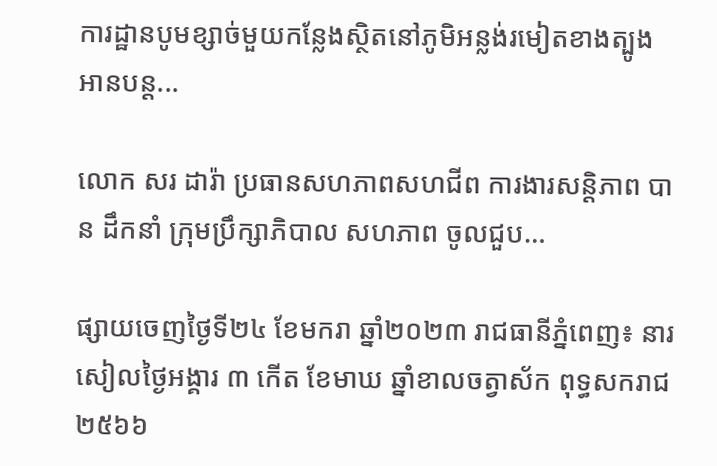ការដ្ឋានបូមខ្សាច់មួយកន្លែងស្ថិតនៅភូមិអន្លង់រមៀតខាងត្បូង
អានបន្ត...

លោក សរ ដារ៉ា ប្រធានសហភាពសហជីព ការងារសន្តិភាព បាន ដឹកនាំ ក្រុមប្រឹក្សាភិបាល សហភាព ចូលជួប…

ផ្សាយចេញថ្ងៃទី២៤ ខែមករា ឆ្នាំ២០២៣ រាជធានីភ្នំពេញ៖ នារសៀលថ្ងៃអង្គារ ៣ កើត ខែមាឃ ឆ្នាំខាលចត្វាស័ក ពុទ្ធសករាជ ២៥៦៦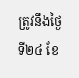ត្រូវនឹងថ្ងៃទី២៤ ខែ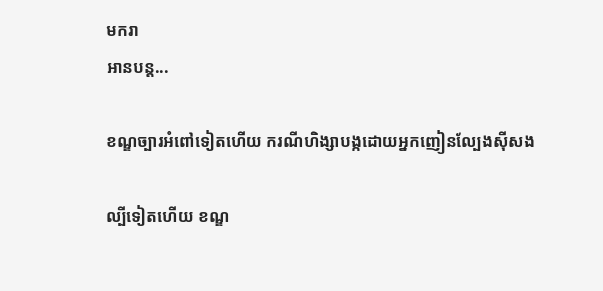មករា
អានបន្ត...

ខណ្ឌច្បារអំពៅទៀតហើយ ករណីហិង្សាបង្កដោយអ្នកញៀនល្បែងស៊ីសង

ល្បីទៀតហើយ ខណ្ឌ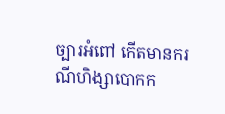ច្បារអំពៅ កើតមានករណីហិង្សាបោកក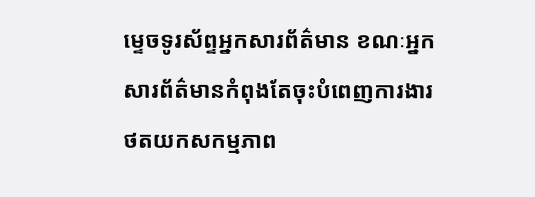ម្ទេចទូរស័ព្ទអ្នកសារព័ត៌មាន ខណៈអ្នកសារព័ត៌មានកំពុងតែចុះបំពេញការងារថតយកសកម្មភាព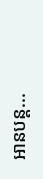អានបន្ត...